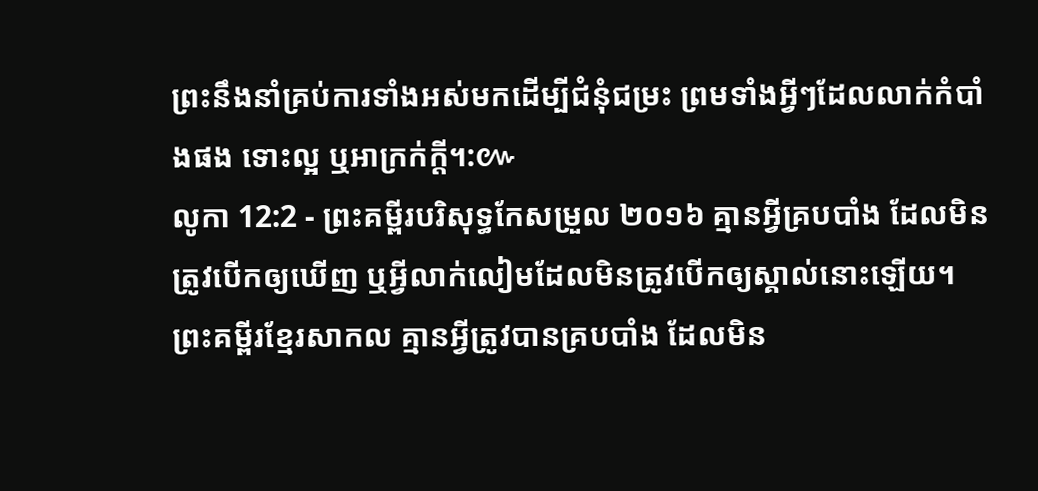ព្រះនឹងនាំគ្រប់ការទាំងអស់មកដើម្បីជំនុំជម្រះ ព្រមទាំងអ្វីៗដែលលាក់កំបាំងផង ទោះល្អ ឬអាក្រក់ក្តី។:៚
លូកា 12:2 - ព្រះគម្ពីរបរិសុទ្ធកែសម្រួល ២០១៦ គ្មានអ្វីគ្របបាំង ដែលមិនត្រូវបើកឲ្យឃើញ ឬអ្វីលាក់លៀមដែលមិនត្រូវបើកឲ្យស្គាល់នោះឡើយ។ ព្រះគម្ពីរខ្មែរសាកល គ្មានអ្វីត្រូវបានគ្របបាំង ដែលមិន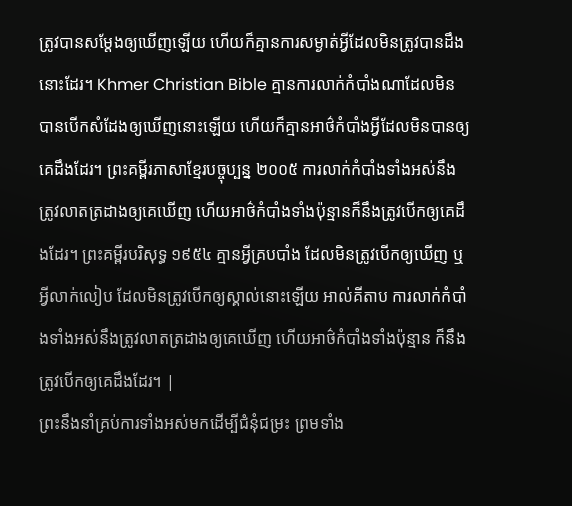ត្រូវបានសម្ដែងឲ្យឃើញឡើយ ហើយក៏គ្មានការសម្ងាត់អ្វីដែលមិនត្រូវបានដឹងនោះដែរ។ Khmer Christian Bible គ្មានការលាក់កំបាំងណាដែលមិនបានបើកសំដែងឲ្យឃើញនោះឡើយ ហើយក៏គ្មានអាថ៌កំបាំងអ្វីដែលមិនបានឲ្យគេដឹងដែរ។ ព្រះគម្ពីរភាសាខ្មែរបច្ចុប្បន្ន ២០០៥ ការលាក់កំបាំងទាំងអស់នឹងត្រូវលាតត្រដាងឲ្យគេឃើញ ហើយអាថ៌កំបាំងទាំងប៉ុន្មានក៏នឹងត្រូវបើកឲ្យគេដឹងដែរ។ ព្រះគម្ពីរបរិសុទ្ធ ១៩៥៤ គ្មានអ្វីគ្របបាំង ដែលមិនត្រូវបើកឲ្យឃើញ ឬអ្វីលាក់លៀប ដែលមិនត្រូវបើកឲ្យស្គាល់នោះឡើយ អាល់គីតាប ការលាក់កំបាំងទាំងអស់នឹងត្រូវលាតត្រដាងឲ្យគេឃើញ ហើយអាថ៌កំបាំងទាំងប៉ុន្មាន ក៏នឹងត្រូវបើកឲ្យគេដឹងដែរ។ |
ព្រះនឹងនាំគ្រប់ការទាំងអស់មកដើម្បីជំនុំជម្រះ ព្រមទាំង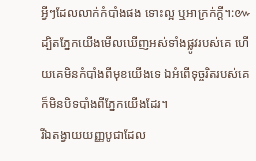អ្វីៗដែលលាក់កំបាំងផង ទោះល្អ ឬអាក្រក់ក្តី។:៚
ដ្បិតភ្នែកយើងមើលឃើញអស់ទាំងផ្លូវរបស់គេ ហើយគេមិនកំបាំងពីមុខយើងទេ ឯអំពើទុច្ចរិតរបស់គេ ក៏មិនបិទបាំងពីភ្នែកយើងដែរ។
រីឯតង្វាយយញ្ញបូជាដែល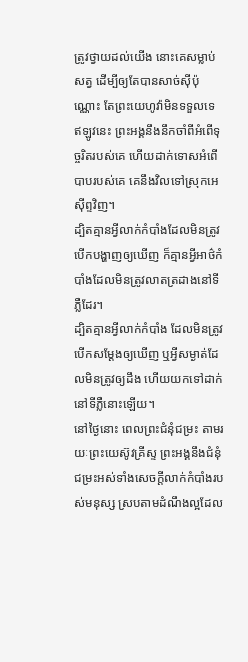ត្រូវថ្វាយដល់យើង នោះគេសម្លាប់សត្វ ដើម្បីឲ្យតែបានសាច់ស៊ីប៉ុណ្ណោះ តែព្រះយេហូវ៉ាមិនទទួលទេ ឥឡូវនេះ ព្រះអង្គនឹងនឹកចាំពីអំពើទុច្ចរិតរបស់គេ ហើយដាក់ទោសអំពើបាបរបស់គេ គេនឹងវិលទៅស្រុកអេស៊ីព្ទវិញ។
ដ្បិតគ្មានអ្វីលាក់កំបាំងដែលមិនត្រូវបើកបង្ហាញឲ្យឃើញ ក៏គ្មានអ្វីអាថ៌កំបាំងដែលមិនត្រូវលាតត្រដាងនៅទីភ្លឺដែរ។
ដ្បិតគ្មានអ្វីលាក់កំបាំង ដែលមិនត្រូវបើកសម្ដែងឲ្យឃើញ ឬអ្វីសម្ងាត់ដែលមិនត្រូវឲ្យដឹង ហើយយកទៅដាក់នៅទីភ្លឺនោះឡើយ។
នៅថ្ងៃនោះ ពេលព្រះជំនុំជម្រះ តាមរយៈព្រះយេស៊ូវគ្រីស្ទ ព្រះអង្គនឹងជំនុំជម្រះអស់ទាំងសេចក្ដីលាក់កំបាំងរបស់មនុស្ស ស្របតាមដំណឹងល្អដែល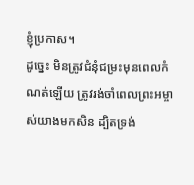ខ្ញុំប្រកាស។
ដូច្នេះ មិនត្រូវជំនុំជម្រះមុនពេលកំណត់ឡើយ ត្រូវរង់ចាំពេលព្រះអម្ចាស់យាងមកសិន ដ្បិតទ្រង់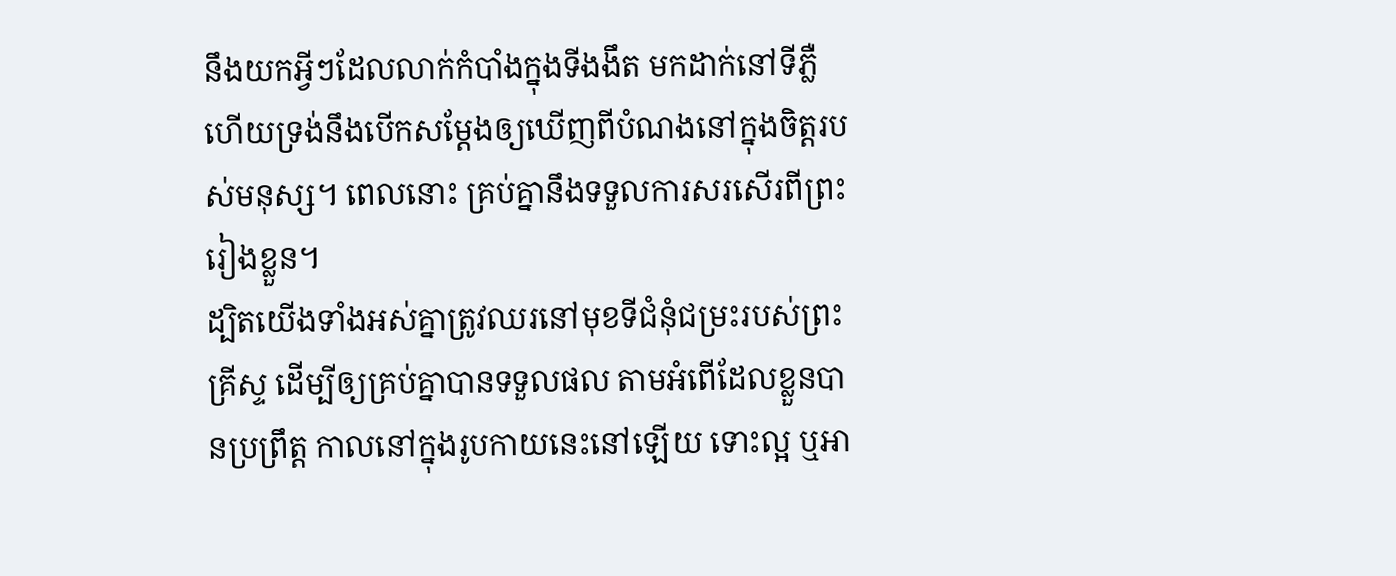នឹងយកអ្វីៗដែលលាក់កំបាំងក្នុងទីងងឹត មកដាក់នៅទីភ្លឺ ហើយទ្រង់នឹងបើកសម្ដែងឲ្យឃើញពីបំណងនៅក្នុងចិត្តរបស់មនុស្ស។ ពេលនោះ គ្រប់គ្នានឹងទទួលការសរសើរពីព្រះរៀងខ្លួន។
ដ្បិតយើងទាំងអស់គ្នាត្រូវឈរនៅមុខទីជំនុំជម្រះរបស់ព្រះគ្រីស្ទ ដើម្បីឲ្យគ្រប់គ្នាបានទទួលផល តាមអំពើដែលខ្លួនបានប្រព្រឹត្ត កាលនៅក្នុងរូបកាយនេះនៅឡើយ ទោះល្អ ឬអា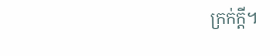ក្រក់ក្តី។